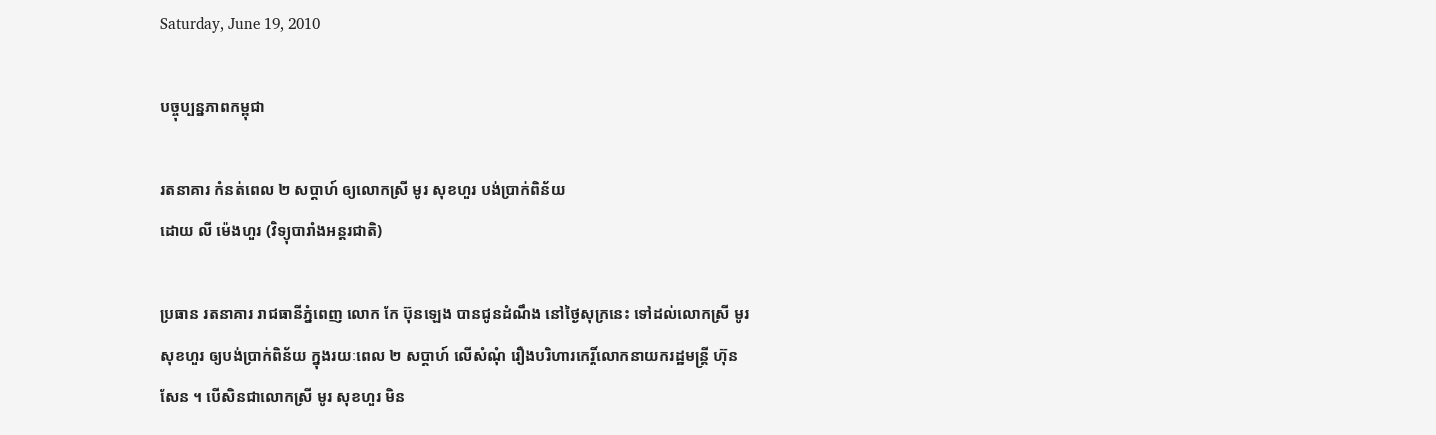Saturday, June 19, 2010

បច្ចុប្បន្នភាពកម្ពុជា

រតនាគារ កំនត់ពេល ២ សប្តាហ៍ ឲ្យលោកស្រី មូរ សុខហួរ បង់ប្រាក់ពិន័យ
ដោយ លី ម៉េងហួរ (វិទ្យុបារាំងអន្តរជាតិ)

ប្រធាន រតនាគារ រាជធានីភ្នំពេញ លោក កែ ប៊ុនឡេង បានជូនដំណឹង នៅថ្ងៃសុក្រនេះ ទៅដល់លោកស្រី មូរ សុខហួរ ឲ្យបង់ប្រាក់ពិន័យ ក្នុងរយៈពេល ២ សប្តាហ៍ លើសំណុំ រឿងបរិហារកេរ្តិ៍លោកនាយករដ្ឋមន្ត្រី ហ៊ុន សែន ។ បើសិនជាលោកស្រី មូរ សុខហួរ មិន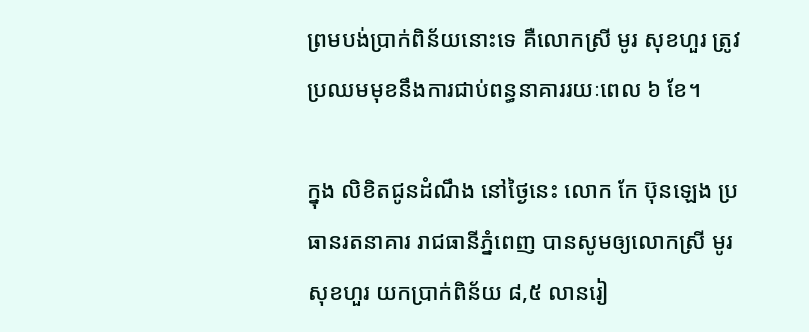ព្រមបង់ប្រាក់ពិន័យនោះទេ គឺលោកស្រី មូរ សុខហួរ ត្រូវប្រឈមមុខនឹងការជាប់ពន្ធនាគាររយៈពេល ៦ ខែ។

ក្នុង លិខិតជូនដំណឹង នៅថ្ងៃនេះ លោក កែ ប៊ុនឡេង ប្រធានរតនាគារ រាជធានីភ្នំពេញ បានសូមឲ្យលោកស្រី មូរ សុខហួរ យកប្រាក់ពិន័យ ៨,៥ លានរៀ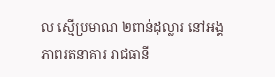ល ស្មើប្រមាណ ២ពាន់ដុល្លារ នៅអង្គភាពរតនាគារ រាជធានី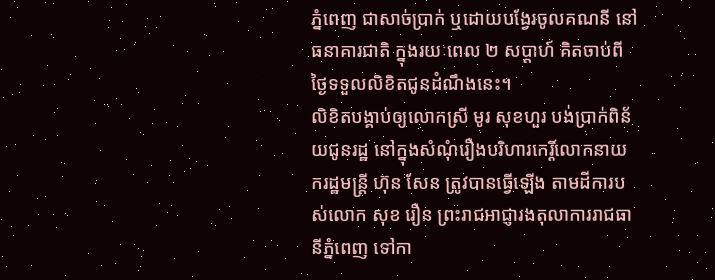ភ្នំពេញ ជាសាច់ប្រាក់ ឬដោយបង្វែរចូលគណនី នៅធនាគារជាតិ ក្នុងរយៈពេល ២ សប្តាហ៍ គិតចាប់ពីថ្ងៃទទួលលិខិតជូនដំណឹងនេះ។
លិខិតបង្គាប់ឲ្យលោកស្រី មូរ សុខហួរ បង់ប្រាក់ពិន័យជូនរដ្ឋ នៅក្នុងសំណុំរឿងបរិហារកេរ្តិ៍លោកនាយករដ្ឋមន្ត្រី ហ៊ុន សែន ត្រូវបានធ្វើឡើង តាមដីការបស់លោក សុខ រឿន ព្រះរាជអាជ្ញារងតុលាការរាជធានីភ្នំពេញ ទៅកា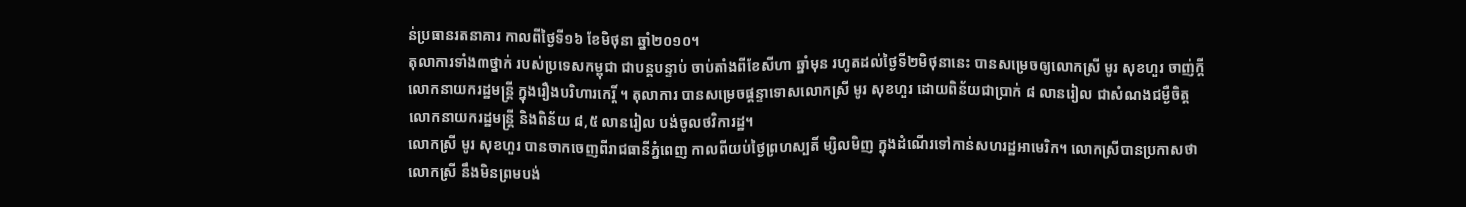ន់ប្រធានរតនាគារ កាលពីថ្ងៃទី១៦ ខែមិថុនា ឆ្នាំ២០១០។
តុលាការទាំង៣ថ្នាក់ របស់ប្រទេសកម្ពុជា ជាបន្តបន្ទាប់ ចាប់តាំងពីខែសីហា ឆ្នាំមុន រហូតដល់ថ្ងៃទី២មិថុនានេះ បានសម្រេចឲ្យលោកស្រី មូរ សុខហួរ ចាញ់ក្តី លោកនាយករដ្ឋមន្ត្រី ក្នុងរឿងបរិហារកេរ្តិ៍ ។ តុលាការ បានសម្រេចផ្តន្ទាទោសលោកស្រី មូរ សុខហួរ ដោយពិន័យជាប្រាក់ ៨ លានរៀល ជាសំណងជម្ងឺចិត្តលោកនាយករដ្ឋមន្ត្រី និងពិន័យ ៨,៥ លានរៀល បង់ចូលថវិការដ្ឋ។
លោកស្រី មូរ សុខហួរ បានចាកចេញពីរាជធានីភ្នំពេញ កាលពីយប់ថ្ងៃព្រហស្បតិ៍ ម្សិលមិញ ក្នុងដំណើរទៅកាន់សហរដ្ឋអាមេរិក។ លោកស្រីបានប្រកាសថា លោកស្រី នឹងមិនព្រមបង់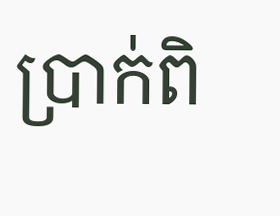ប្រាក់ពិ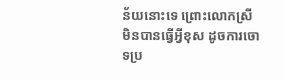ន័យនោះទេ ព្រោះលោកស្រី មិនបានធ្វើអ្វីខុស ដូចការចោទប្រ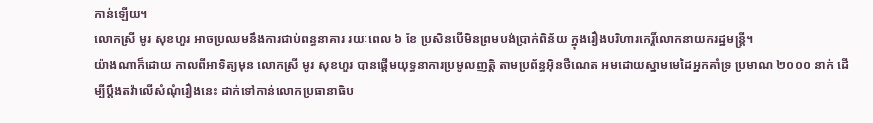កាន់ឡើយ។
លោកស្រី មូរ សុខហួរ អាចប្រឈមនឹងការជាប់ពន្ធនាគារ រយៈពេល ៦ ខែ ប្រសិនបើមិនព្រមបង់ប្រាក់ពិន័យ ក្នុងរឿងបរិហារកេរ្តិ៍លោកនាយករដ្ឋមន្ត្រី។
យ៉ាងណាក៏ដោយ កាលពីអាទិត្យមុន លោកស្រី មូរ សុខហួរ បានផ្តើមយុទ្ធនាការប្រមូលញតិ្ត តាមប្រព័ន្ធអ៊ិនថឺណេត អមដោយស្នាមមេដៃអ្នកគាំទ្រ ប្រមាណ ២០០០ នាក់ ដើម្បីប្តឹងតវ៉ាលើសំណុំរឿងនេះ ដាក់ទៅកាន់លោកប្រធានាធិប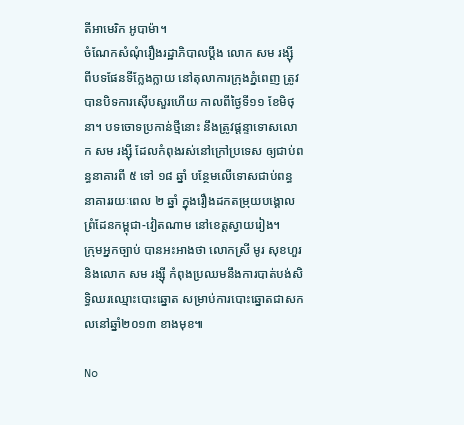តីអាមេរិក អូបាម៉ា។
ចំណែកសំណុំរឿងរដ្ឋាភិបាលប្តឹង លោក សម រង្ស៊ី ពីបទផែនទីក្លែងក្លាយ នៅតុលាការក្រុងភ្នំពេញ ត្រូវបានបិទការស៊ើបសួរហើយ កាលពីថ្ងៃទី១១ ខែមិថុនា។ បទចោទប្រកាន់ថ្មីនោះ នឹងត្រូវផ្តន្ទាទោសលោក សម រង្ស៊ី ដែលកំពុងរស់នៅក្រៅប្រទេស ឲ្យជាប់ពន្ធនាគារពី ៥ ទៅ ១៨ ឆ្នាំ បន្ថែមលើទោសជាប់ពន្ធនាគាររយៈពេល ២ ឆ្នាំ ក្នុងរឿងដកតម្រុយបង្គោលព្រំដែនកម្ពុជា-វៀតណាម នៅខេត្តស្វាយរៀង។
ក្រុមអ្នកច្បាប់ បានអះអាងថា លោកស្រី មូរ សុខហួរ និងលោក សម រង្ស៊ី កំពុងប្រឈមនឹងការបាត់បង់សិទ្ធិឈរឈ្មោះបោះឆ្នោត សម្រាប់ការបោះឆ្នោតជាសកលនៅឆ្នាំ២០១៣ ខាងមុខ៕

No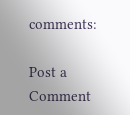comments:

Post a Comment